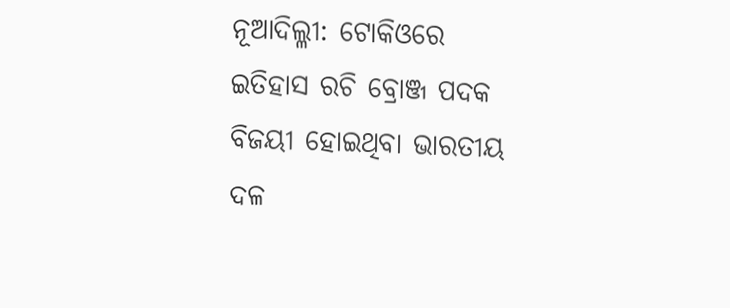ନୂଆଦିଲ୍ଳୀ: ଟୋକିଓରେ ଇତିହାସ ରଚି ବ୍ରୋଞ୍ଜ ପଦକ ବିଜୟୀ ହୋଇଥିବା ଭାରତୀୟ ଦଳ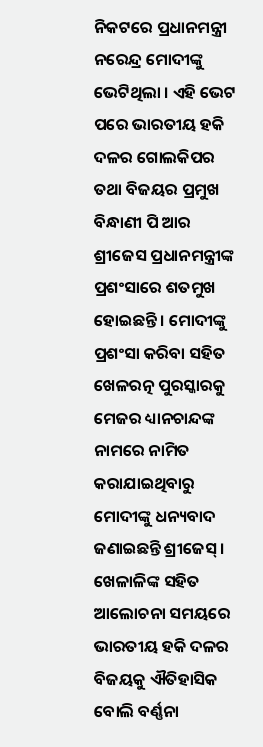ନିକଟରେ ପ୍ରଧାନମନ୍ତ୍ରୀ ନରେନ୍ଦ୍ର ମୋଦୀଙ୍କୁ ଭେଟିଥିଲା । ଏହି ଭେଟ ପରେ ଭାରତୀୟ ହକି ଦଳର ଗୋଲକିପର ତଥା ବିଜୟର ପ୍ରମୁଖ ବିନ୍ଧାଣୀ ପି ଆର ଶ୍ରୀଜେସ ପ୍ରଧାନମନ୍ତ୍ରୀଙ୍କ ପ୍ରଶଂସାରେ ଶତମୁଖ ହୋଇଛନ୍ତି । ମୋଦୀଙ୍କୁ ପ୍ରଶଂସା କରିବା ସହିତ ଖେଳରତ୍ନ ପୁରସ୍କାରକୁ ମେଜର ଧ୍ୟାନଚାନ୍ଦଙ୍କ ନାମରେ ନାମିତ କରାଯାଇଥିବାରୁ ମୋଦୀଙ୍କୁ ଧନ୍ୟବାଦ ଜଣାଇଛନ୍ତି ଶ୍ରୀଜେସ୍ ।
ଖେଳାଳିଙ୍କ ସହିତ ଆଲୋଚନା ସମୟରେ ଭାରତୀୟ ହକି ଦଳର ବିଜୟକୁ ଐତିହାସିକ ବୋଲି ବର୍ଣ୍ଣନା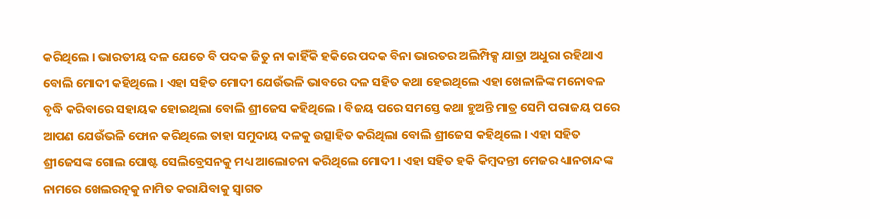କରିଥିଲେ । ଭାରତୀୟ ଦଳ ଯେତେ ବି ପଦକ ଜିତୁ ନା କାହିଁକି ହକିରେ ପଦକ ବିନା ଭାରତର ଅଲିମ୍ପିକ୍ସ ଯାତ୍ରା ଅଧୁରା ରହିଥାଏ ବୋଲି ମୋଦୀ କହିଥିଲେ । ଏହା ସହିତ ମୋଦୀ ଯେଉଁଭଳି ଭାବରେ ଦଳ ସହିତ କଥା ହେଇଥିଲେ ଏହା ଖେଳାଳିଙ୍କ ମନୋବଳ ବୃଦ୍ଧି କରିବାରେ ସହାୟକ ହୋଇଥିଲା ବୋଲି ଶ୍ରୀଜେସ କହିଥିଲେ । ବିଜୟ ପରେ ସମସ୍ତେ କଥା ହୁଅନ୍ତି ମାତ୍ର ସେମି ପରାଜୟ ପରେ ଆପଣ ଯେଉଁଭଳି ଫୋନ କରିଥିଲେ ତାହା ସମୁଦାୟ ଦଳକୁ ଉତ୍ସାହିତ କରିଥିଲା ବୋଲି ଶ୍ରୀଜେସ କହିଥିଲେ । ଏହା ସହିତ ଶ୍ରୀଜେସଙ୍କ ଗୋଲ ପୋଷ୍ଟ ସେଲିବ୍ରେସନକୁ ମଧ୍ୟ ଆଲୋଚନା କରିଥିଲେ ମୋଦୀ । ଏହା ସହିତ ହକି କିମ୍ବଦନ୍ତୀ ମେଜର ଧ୍ୟାନଚାନ୍ଦଙ୍କ ନାମରେ ଖେଲରତ୍ନକୁ ନାମିତ କରାଯିବାକୁ ସ୍ୱାଗତ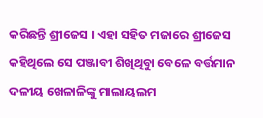କରିଛନ୍ତି ଶ୍ରୀଜେସ । ଏହା ସହିତ ମଜାରେ ଶ୍ରୀଜେସ କହିଥିଲେ ସେ ପଞ୍ଜାବୀ ଶିଖିଥିବାୁ ବେଳେ ବର୍ତ୍ତମାନ ଦଳୀୟ ଖେଳାଳିଙ୍କୁ ମାଲାୟଲମ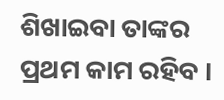ଶିଖାଇବା ତାଙ୍କର ପ୍ରଥମ କାମ ରହିବ ।